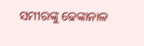ସମୀରଙ୍କୁ ଢେଙ୍କାନାଳ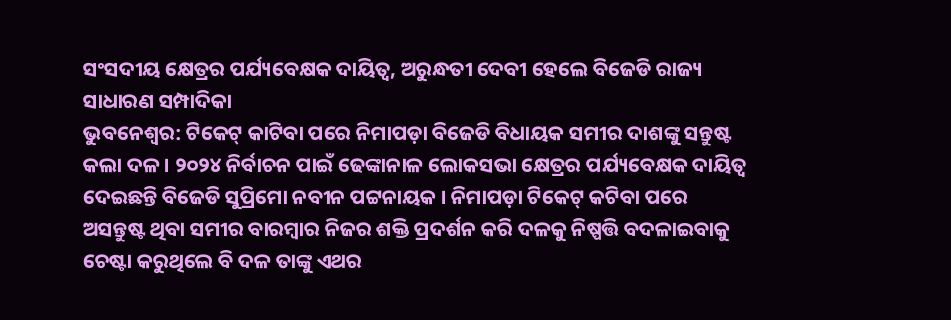ସଂସଦୀୟ କ୍ଷେତ୍ରର ପର୍ଯ୍ୟବେକ୍ଷକ ଦାୟିତ୍ୱ, ଅରୁନ୍ଧତୀ ଦେବୀ ହେଲେ ବିଜେଡି ରାଜ୍ୟ ସାଧାରଣ ସମ୍ପାଦିକା
ଭୁବନେଶ୍ୱର: ଟିକେଟ୍ କାଟିବା ପରେ ନିମାପଡ଼ା ବିଜେଡି ବିଧାୟକ ସମୀର ଦାଶଙ୍କୁ ସନ୍ତୁଷ୍ଟ କଲା ଦଳ । ୨୦୨୪ ନିର୍ବାଚନ ପାଇଁ ଢେଙ୍କାନାଳ ଲୋକସଭା କ୍ଷେତ୍ରର ପର୍ଯ୍ୟବେକ୍ଷକ ଦାୟିତ୍ୱ ଦେଇଛନ୍ତି ବିଜେଡି ସୁପ୍ରିମୋ ନବୀନ ପଟ୍ଟନାୟକ । ନିମାପଡ଼ା ଟିକେଟ୍ କଟିବା ପରେ ଅସନ୍ତୁଷ୍ଟ ଥିବା ସମୀର ବାରମ୍ବାର ନିଜର ଶକ୍ତି ପ୍ରଦର୍ଶନ କରି ଦଳକୁ ନିଷ୍ପତ୍ତି ବଦଳାଇବାକୁ ଚେଷ୍ଟା କରୁଥିଲେ ବି ଦଳ ତାଙ୍କୁ ଏଥର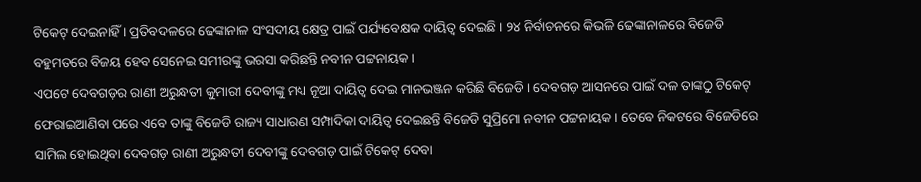ଟିକେଟ୍ ଦେଇନାହିଁ । ପ୍ରତିବଦଳରେ ଢେଙ୍କାନାଳ ସଂସଦୀୟ କ୍ଷେତ୍ର ପାଇଁ ପର୍ଯ୍ୟବେକ୍ଷକ ଦାୟିତ୍ୱ ଦେଇଛି । ୨୪ ନିର୍ବାଚନରେ କିଭଳି ଢେଙ୍କାନାଳରେ ବିଜେଡି ବହୁମତରେ ବିଜୟ ହେବ ସେନେଇ ସମୀରଙ୍କୁ ଭରସା କରିଛନ୍ତି ନବୀନ ପଟ୍ଟନାୟକ ।
ଏପଟେ ଦେବଗଡ଼ର ରାଣୀ ଅରୁନ୍ଧତୀ କୁମାରୀ ଦେବୀଙ୍କୁ ମଧ୍ୟ ନୂଆ ଦାୟିତ୍ୱ ଦେଇ ମାନଭଞ୍ଜନ କରିଛି ବିଜେଡି । ଦେବଗଡ଼ ଆସନରେ ପାଇଁ ଦଳ ତାଙ୍କଠୁ ଟିକେଟ୍ ଫେରାଇଆଣିବା ପରେ ଏବେ ତାଙ୍କୁ ବିଜେଡି ରାଜ୍ୟ ସାଧାରଣ ସମ୍ପାଦିକା ଦାୟିତ୍ୱ ଦେଇଛନ୍ତି ବିଜେଡି ସୁପ୍ରିମୋ ନବୀନ ପଟ୍ଟନାୟକ । ତେବେ ନିକଟରେ ବିଜେଡିରେ ସାମିଲ ହୋଇଥିବା ଦେବଗଡ଼ ରାଣୀ ଅରୁନ୍ଧତୀ ଦେବୀଙ୍କୁ ଦେବଗଡ଼ ପାଇଁ ଟିକେଟ୍ ଦେବା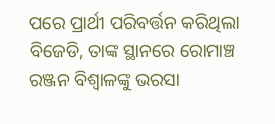ପରେ ପ୍ରାର୍ଥୀ ପରିବର୍ତ୍ତନ କରିଥିଲା ବିଜେଡି, ତାଙ୍କ ସ୍ଥାନରେ ରୋମାଞ୍ଚ ରଞ୍ଜନ ବିଶ୍ୱାଳଙ୍କୁ ଭରସା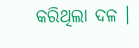କରିଥିଲା ଦଳ ।